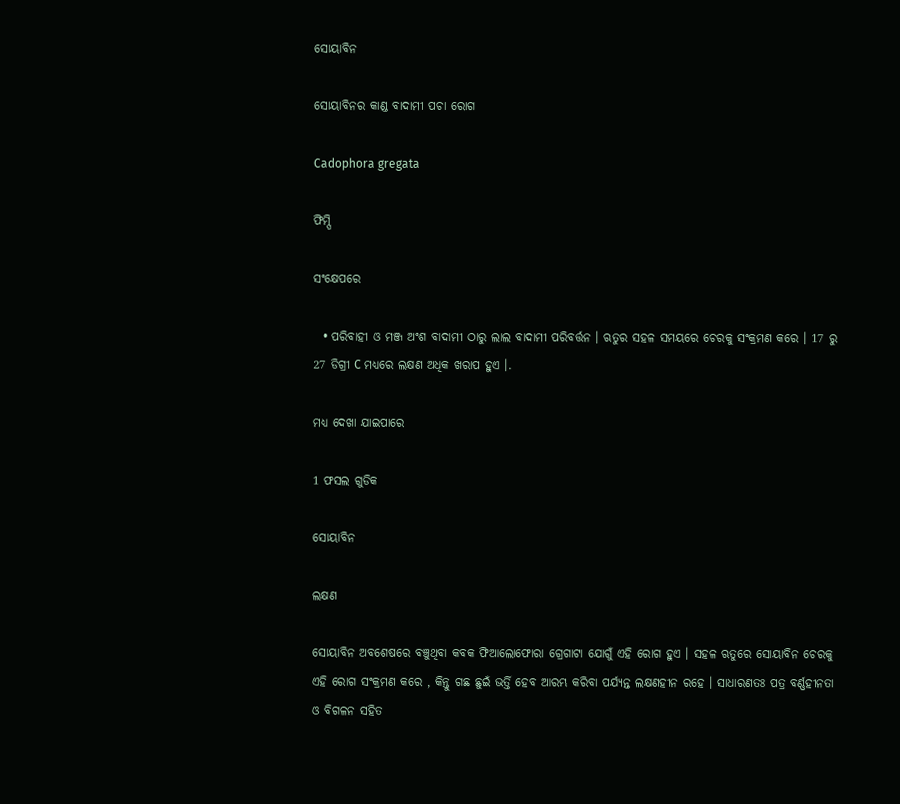ସୋୟାବିନ

ସୋୟାବିନର କାଣ୍ଡ ବାଦାମୀ ପଚା ରୋଗ

Cadophora gregata

ଫିମ୍ପି

ସଂକ୍ଷେପରେ

  • ପରିବାହୀ ଓ ମଞ୍ଜ ଅଂଶ ବାଦାମୀ ଠାରୁ ଲାଲ ବାଦାମୀ ପରିବର୍ତ୍ତନ । ଋତୁର ସହଳ ସମୟରେ ଚେରକୁ ସଂକ୍ରମଣ କରେ । 17 ରୁ 27 ଡିଗ୍ରୀ C ମଧ୍ୟରେ ଲକ୍ଷଣ ଅଧିକ ଖରାପ ହୁଏ ।.

ମଧ୍ୟ ଦେଖା ଯାଇପାରେ

1 ଫସଲ ଗୁଡିକ

ସୋୟାବିନ

ଲକ୍ଷଣ

ସୋୟାବିନ ଅବଶେଷରେ ବଞ୍ଚୁଥିବା କବକ ଫିଆଲୋଫୋରା ଗ୍ରେଗାଟା ଯୋଗୁଁ ଏହି ରୋଗ ହୁଏ । ସହଳ ଋତୁରେ ସୋୟାବିନ ଚେରକୁ ଏହି ରୋଗ ସଂକ୍ରମଣ କରେ , କିନ୍ତୁ ଗଛ ଛୁଇଁ ଭର୍ତ୍ତି ହେବ ଆରମ୍ଭ କରିବା ପର୍ଯ୍ୟନ୍ତ ଲକ୍ଷଣହୀନ ରହେ । ସାଧାରଣତଃ ପତ୍ର ବର୍ଣ୍ଣହୀନତା ଓ ବିଗଳନ ସହିତ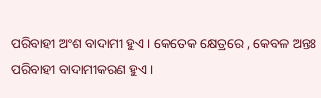ପରିବାହୀ ଅଂଶ ବାଦାମୀ ହୁଏ । କେତେକ କ୍ଷେତ୍ରରେ , କେବଳ ଅନ୍ତଃ ପରିବାହୀ ବାଦାମୀକରଣ ହୁଏ ।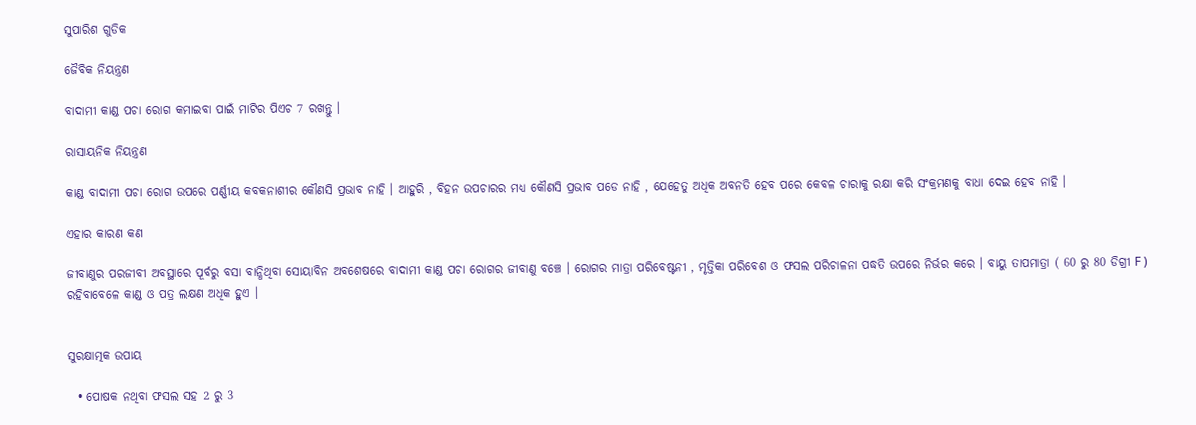ସୁପାରିଶ ଗୁଡିକ

ଜୈବିକ ନିୟନ୍ତ୍ରଣ

ବାଦାମୀ କାଣ୍ଡ ପଚା ରୋଗ କମାଇବା ପାଇଁ ମାଟିର ପିଏଚ 7 ରଖନ୍ତୁ ।

ରାସାୟନିକ ନିୟନ୍ତ୍ରଣ

କାଣ୍ଡ ବାଦାମୀ ପଚା ରୋଗ ଉପରେ ପର୍ଣ୍ଣୀୟ କବକନାଶୀର କୌଣସି ପ୍ରଭାବ ନାହି । ଆହୁରି , ବିହନ ଉପଚାରର ମଧ୍ୟ କୌଣସି ପ୍ରଭାବ ପଡେ ନାହି , ଯେହେତୁ ଅଧିକ ଅବନତି ହେବ ପରେ କେବଳ ଚାରାକୁ ରକ୍ଷା କରି ସଂକ୍ରମଣକୁ ବାଧା ଦେଇ ହେବ ନାହି ।

ଏହାର କାରଣ କଣ

ଜୀବାଣୁର ପରଜୀବୀ ଅବସ୍ଥାରେ ପୂର୍ବରୁ ବସା ବାନ୍ଧିଥିବା ସୋୟାବିନ ଅବଶେଷରେ ବାଦାମୀ କାଣ୍ଡ ପଚା ରୋଗର ଜୀବାଣୁ ବଞ୍ଚେ । ରୋଗର ମାତ୍ରା ପରିବେଷ୍ଟନୀ , ମୃତ୍ତିକା ପରିବେଶ ଓ ଫସଲ ପରିଚାଳନା ପଦ୍ଧତି ଉପରେ ନିର୍ଭର କରେ । ବାୟୁ ତାପମାତ୍ରା ( 60 ରୁ 80 ଡିଗ୍ରୀ F ) ରହିବାବେଳେ କାଣ୍ଡ ଓ ପତ୍ର ଲକ୍ଷଣ ଅଧିକ ହୁଏ ।


ସୁରକ୍ଷାତ୍ମକ ଉପାୟ

  • ପୋଷକ ନଥିବା ଫସଲ ସହ 2 ରୁ 3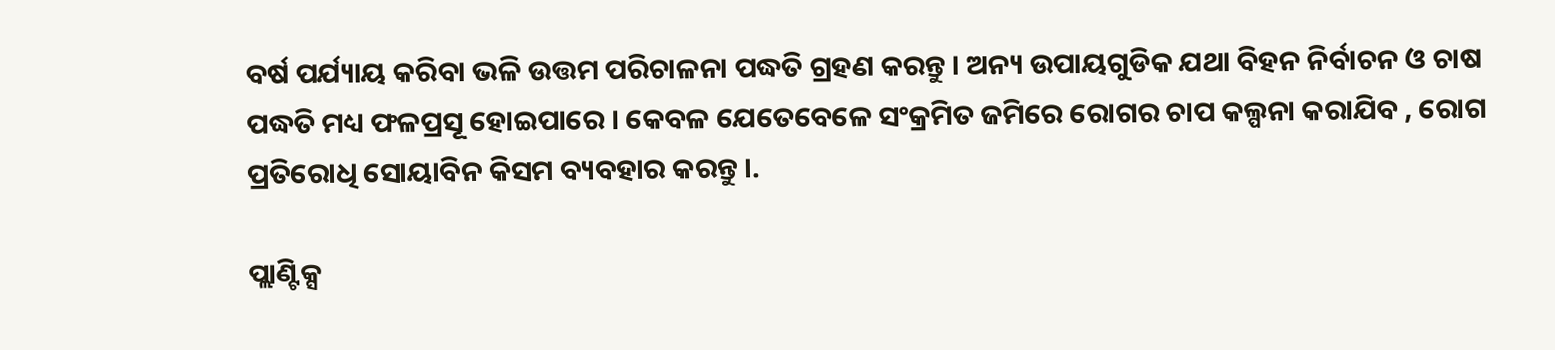ବର୍ଷ ପର୍ଯ୍ୟାୟ କରିବା ଭଳି ଉତ୍ତମ ପରିଚାଳନା ପଦ୍ଧତି ଗ୍ରହଣ କରନ୍ତୁ । ଅନ୍ୟ ଉପାୟଗୁଡିକ ଯଥା ବିହନ ନିର୍ବାଚନ ଓ ଚାଷ ପଦ୍ଧତି ମଧ୍ୟ ଫଳପ୍ରସୂ ହୋଇପାରେ । କେବଳ ଯେତେବେଳେ ସଂକ୍ରମିତ ଜମିରେ ରୋଗର ଚାପ କଲ୍ପନା କରାଯିବ , ରୋଗ ପ୍ରତିରୋଧି ସୋୟାବିନ କିସମ ବ୍ୟବହାର କରନ୍ତୁ ।.

ପ୍ଲାଣ୍ଟିକ୍ସ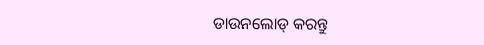ଡାଉନଲୋଡ୍ କରନ୍ତୁ